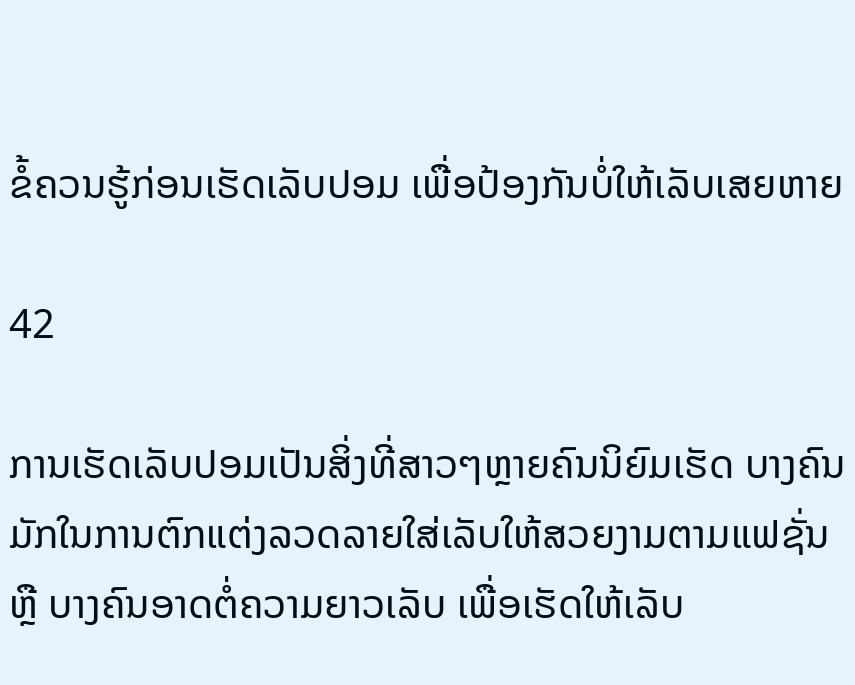ຂໍ້ຄວນຮູ້ກ່ອນເຮັດເລັບປອມ ເພື່ອປ້ອງກັນບໍ່ໃຫ້ເລັບເສຍຫາຍ

42

ການເຮັດເລັບປອມເປັນສິ່ງທີ່ສາວໆຫຼາຍຄົນນິຍົມເຮັດ ບາງຄົນມັກໃນການຕົກແຕ່ງລວດລາຍໃສ່ເລັບໃຫ້ສວຍງາມຕາມແຟຊັ່ນ ຫຼື ບາງຄົນອາດຕໍ່ຄວາມຍາວເລັບ ເພື່ອເຮັດໃຫ້ເລັບ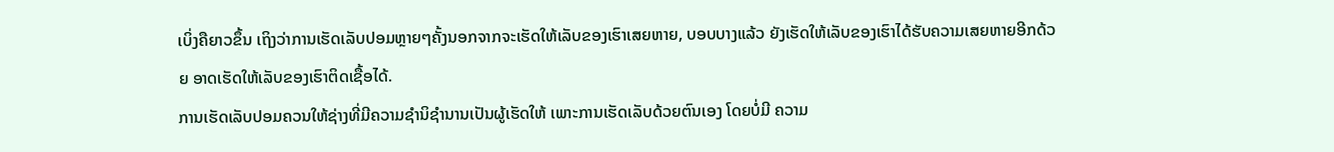ເບິ່ງຄືຍາວຂຶ້ນ ເຖິງວ່າການເຮັດເລັບປອມຫຼາຍໆຄັ້ງນອກຈາກຈະເຮັດໃຫ້ເລັບຂອງເຮົາເສຍຫາຍ, ບອບບາງແລ້ວ ຍັງເຮັດໃຫ້ເລັບຂອງເຮົາໄດ້ຮັບຄວາມເສຍຫາຍອີກດ້ວຍ ອາດເຮັດໃຫ້ເລັບຂອງເຮົາຕິດເຊື້ອໄດ້.
ການເຮັດເລັບປອມຄວນໃຫ້ຊ່າງທີ່ມີຄວາມຊໍານິຊໍານານເປັນຜູ້ເຮັດໃຫ້ ເພາະການເຮັດເລັບດ້ວຍຕົນເອງ ໂດຍບໍ່ມີ ຄວາມ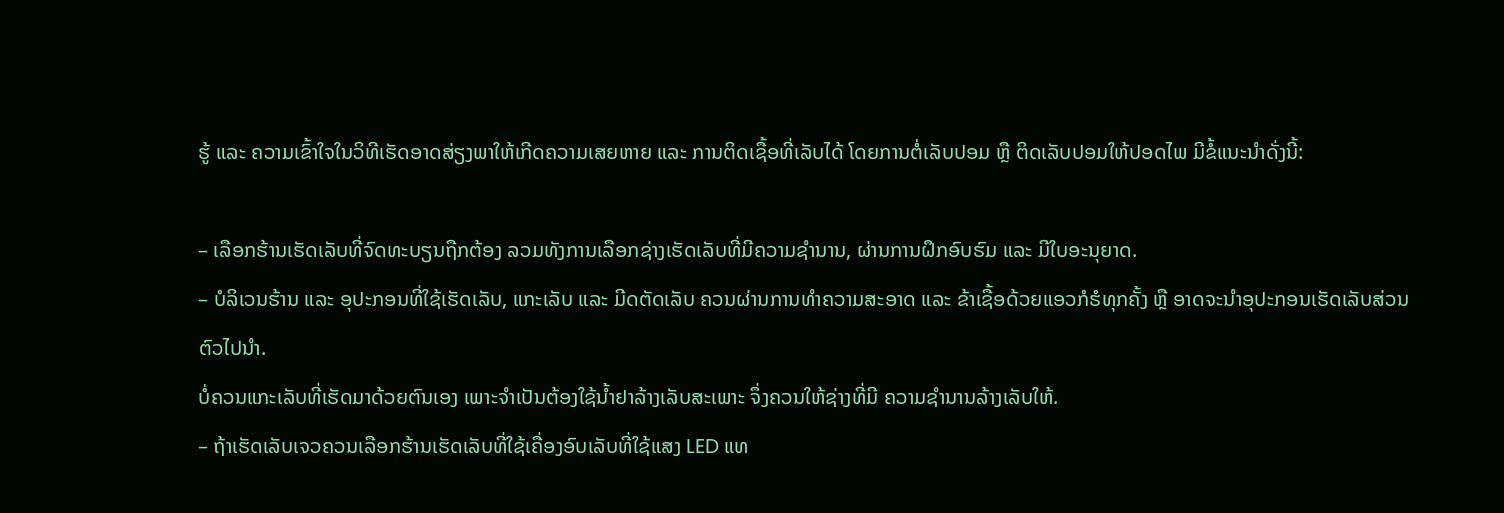ຮູ້ ແລະ ຄວາມເຂົ້າໃຈໃນວິທີເຮັດອາດສ່ຽງພາໃຫ້ເກີດຄວາມເສຍຫາຍ ແລະ ການຕິດເຊື້ອທີ່ເລັບໄດ້ ໂດຍການຕໍ່ເລັບປອມ ຫຼື ຕິດເລັບປອມໃຫ້ປອດໄພ ມີຂໍ້ແນະນໍາດັ່ງນີ້:

– ເລືອກຮ້ານເຮັດເລັບທີ່ຈົດທະບຽນຖືກຕ້ອງ ລວມທັງການເລືອກຊ່າງເຮັດເລັບທີ່ມີຄວາມຊໍານານ, ຜ່ານການຝຶກອົບຮົມ ແລະ ມີໃບອະນຸຍາດ.
– ບໍລິເວນຮ້ານ ແລະ ອຸປະກອນທີ່ໃຊ້ເຮັດເລັບ, ແກະເລັບ ແລະ ມີດຕັດເລັບ ຄວນຜ່ານການທໍາຄວາມສະອາດ ແລະ ຂ້າເຊື້ອດ້ວຍແອວກໍຮໍທຸກຄັ້ງ ຫຼື ອາດຈະນໍາອຸປະກອນເຮັດເລັບສ່ວນຕົວໄປນໍາ.
ບໍ່ຄວນແກະເລັບທີ່ເຮັດມາດ້ວຍຕົນເອງ ເພາະຈໍາເປັນຕ້ອງໃຊ້ນໍ້າຢາລ້າງເລັບສະເພາະ ຈຶ່ງຄວນໃຫ້ຊ່າງທີ່ມີ ຄວາມຊໍານານລ້າງເລັບໃຫ້.
– ຖ້າເຮັດເລັບເຈວຄວນເລືອກຮ້ານເຮັດເລັບທີ່ໃຊ້ເຄື່ອງອົບເລັບທີ່ໃຊ້ແສງ LED ແທ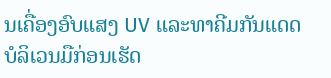ນເຄື່ອງອົບແສງ UV ແລະທາຄີມກັນແດດບໍລິເວນມືກ່ອນເຮັດ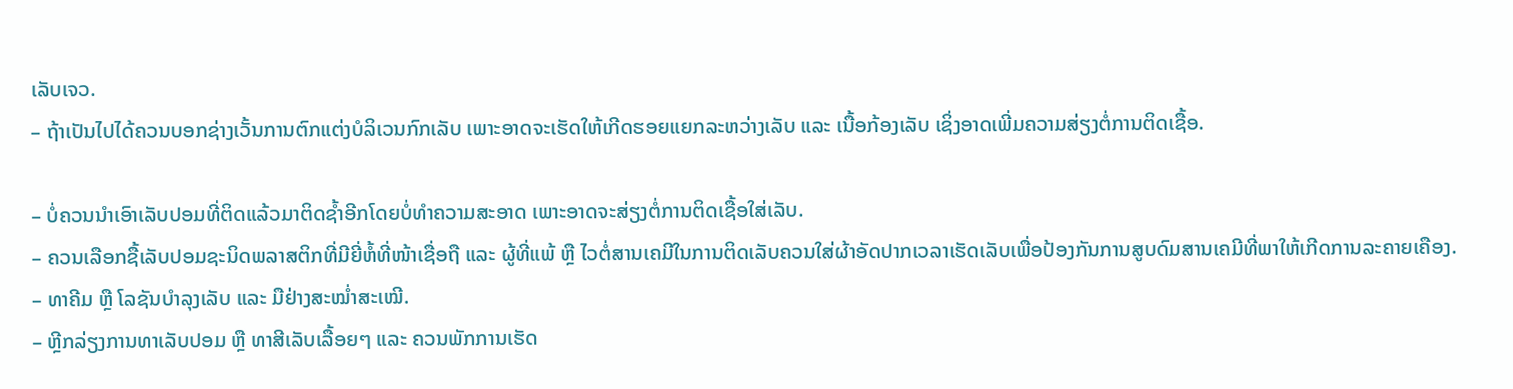ເລັບເຈວ.
– ຖ້າເປັນໄປໄດ້ຄວນບອກຊ່າງເວັ້ນການຕົກແຕ່ງບໍລິເວນກົກເລັບ ເພາະອາດຈະເຮັດໃຫ້ເກີດຮອຍແຍກລະຫວ່າງເລັບ ແລະ ເນື້ອກ້ອງເລັບ ເຊິ່ງອາດເພີ່ມຄວາມສ່ຽງຕໍ່ການຕິດເຊື້ອ.

– ບໍ່ຄວນນໍາເອົາເລັບປອມທີ່ຕິດແລ້ວມາຕິດຊໍ້າອີກໂດຍບໍ່ທໍາຄວາມສະອາດ ເພາະອາດຈະສ່ຽງຕໍ່ການຕິດເຊື້ອໃສ່ເລັບ.
– ຄວນເລືອກຊື້ເລັບປອມຊະນິດພລາສຕິກທີ່ມີຍີ່ຫໍ້ທີ່ໜ້າເຊື່ອຖື ແລະ ຜູ້ທີ່ແພ້ ຫຼື ໄວຕໍ່ສານເຄມີໃນການຕິດເລັບຄວນໃສ່ຜ້າອັດປາກເວລາເຮັດເລັບເພື່ອປ້ອງກັນການສູບດົມສານເຄມີທີ່ພາໃຫ້ເກີດການລະຄາຍເຄືອງ.
– ທາຄີມ ຫຼື ໂລຊັນບໍາລຸງເລັບ ແລະ ມືຢ່າງສະໝໍ່າສະເໝີ.
– ຫຼີກລ່ຽງການທາເລັບປອມ ຫຼື ທາສີເລັບເລື້ອຍໆ ແລະ ຄວນພັກການເຮັດ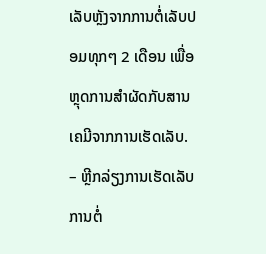ເລັບຫຼັງຈາກການຕໍ່ເລັບປອມທຸກໆ 2 ເດືອນ ເພື່ອຫຼຸດການສໍາຜັດກັບສານເຄມີຈາກການເຮັດເລັບ.
– ຫຼີກລ່ຽງການເຮັດເລັບ ການຕໍ່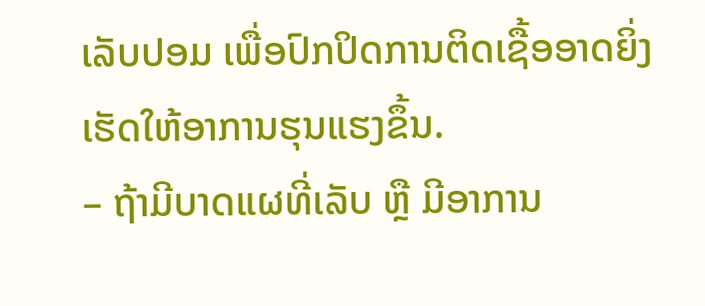ເລັບປອມ ເພື່ອປົກປິດການຕິດເຊື້ອອາດຍິ່ງເຮັດໃຫ້ອາການຮຸນແຮງຂຶ້ນ.
– ຖ້າມີບາດແຜທີ່ເລັບ ຫຼື ມີອາການ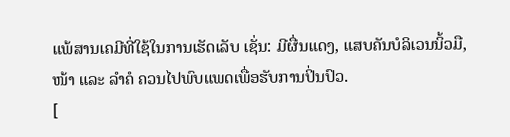ແພ້ສານເຄມີທີ່ໃຊ້ໃນການເຮັດເລັບ ເຊັ່ນ: ມີຜື່ນແດງ, ແສບຄັນບໍລິເວນນິ້ວມື, ໜ້າ ແລະ ລໍາຄໍ ຄວນໄປພົບແພດເພື່ອຮັບການປິ່ນປົວ.
[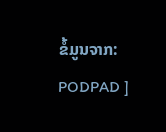ຂໍ້ມູນຈາກ: PODPAD ]